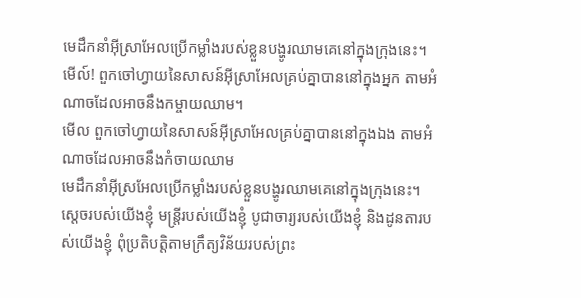មេដឹកនាំអ៊ីស្រាអែលប្រើកម្លាំងរបស់ខ្លួនបង្ហូរឈាមគេនៅក្នុងក្រុងនេះ។
មើល៍! ពួកចៅហ្វាយនៃសាសន៍អ៊ីស្រាអែលគ្រប់គ្នាបាននៅក្នុងអ្នក តាមអំណាចដែលអាចនឹងកម្ចាយឈាម។
មើល ពួកចៅហ្វាយនៃសាសន៍អ៊ីស្រាអែលគ្រប់គ្នាបាននៅក្នុងឯង តាមអំណាចដែលអាចនឹងកំចាយឈាម
មេដឹកនាំអ៊ីស្រអែលប្រើកម្លាំងរបស់ខ្លួនបង្ហូរឈាមគេនៅក្នុងក្រុងនេះ។
ស្ដេចរបស់យើងខ្ញុំ មន្ត្រីរបស់យើងខ្ញុំ បូជាចារ្យរបស់យើងខ្ញុំ និងដូនតារបស់យើងខ្ញុំ ពុំប្រតិបត្តិតាមក្រឹត្យវិន័យរបស់ព្រះ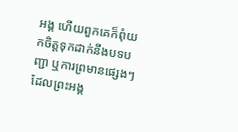អង្គ ហើយពួកគេក៏ពុំយកចិត្តទុកដាក់នឹងបទបញ្ជា ឬការព្រមានផ្សេងៗ ដែលព្រះអង្គ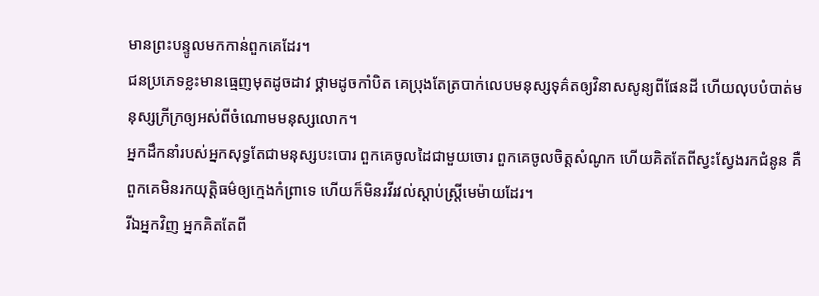មានព្រះបន្ទូលមកកាន់ពួកគេដែរ។
ជនប្រភេទខ្លះមានធ្មេញមុតដូចដាវ ថ្គាមដូចកាំបិត គេប្រុងតែត្របាក់លេបមនុស្សទុគ៌តឲ្យវិនាសសូន្យពីផែនដី ហើយលុបបំបាត់មនុស្សក្រីក្រឲ្យអស់ពីចំណោមមនុស្សលោក។
អ្នកដឹកនាំរបស់អ្នកសុទ្ធតែជាមនុស្សបះបោរ ពួកគេចូលដៃជាមួយចោរ ពួកគេចូលចិត្តសំណូក ហើយគិតតែពីស្វះស្វែងរកជំនូន គឺពួកគេមិនរកយុត្តិធម៌ឲ្យក្មេងកំព្រាទេ ហើយក៏មិនរវីរវល់ស្ដាប់ស្ត្រីមេម៉ាយដែរ។
រីឯអ្នកវិញ អ្នកគិតតែពី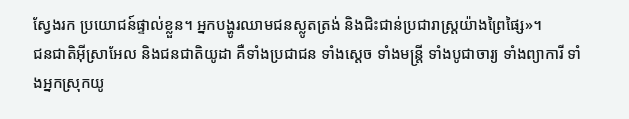ស្វែងរក ប្រយោជន៍ផ្ទាល់ខ្លួន។ អ្នកបង្ហូរឈាមជនស្លូតត្រង់ និងជិះជាន់ប្រជារាស្ត្រយ៉ាងព្រៃផ្សៃ»។
ជនជាតិអ៊ីស្រាអែល និងជនជាតិយូដា គឺទាំងប្រជាជន ទាំងស្ដេច ទាំងមន្ត្រី ទាំងបូជាចារ្យ ទាំងព្យាការី ទាំងអ្នកស្រុកយូ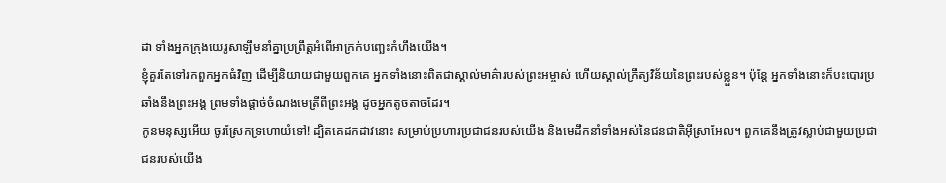ដា ទាំងអ្នកក្រុងយេរូសាឡឹមនាំគ្នាប្រព្រឹត្តអំពើអាក្រក់បញ្ឆេះកំហឹងយើង។
ខ្ញុំគួរតែទៅរកពួកអ្នកធំវិញ ដើម្បីនិយាយជាមួយពួកគេ អ្នកទាំងនោះពិតជាស្គាល់មាគ៌ារបស់ព្រះអម្ចាស់ ហើយស្គាល់ក្រឹត្យវិន័យនៃព្រះរបស់ខ្លួន។ ប៉ុន្តែ អ្នកទាំងនោះក៏បះបោរប្រឆាំងនឹងព្រះអង្គ ព្រមទាំងផ្ដាច់ចំណងមេត្រីពីព្រះអង្គ ដូចអ្នកតូចតាចដែរ។
កូនមនុស្សអើយ ចូរស្រែកទ្រហោយំទៅ! ដ្បិតគេដកដាវនោះ សម្រាប់ប្រហារប្រជាជនរបស់យើង និងមេដឹកនាំទាំងអស់នៃជនជាតិអ៊ីស្រាអែល។ ពួកគេនឹងត្រូវស្លាប់ជាមួយប្រជាជនរបស់យើង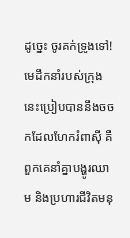ដូច្នេះ ចូរគក់ទ្រូងទៅ!
មេដឹកនាំរបស់ក្រុងនេះប្រៀបបាននឹងចចកដែលហែករំពាស៊ី គឺពួកគេនាំគ្នាបង្ហូរឈាម និងប្រហារជីវិតមនុ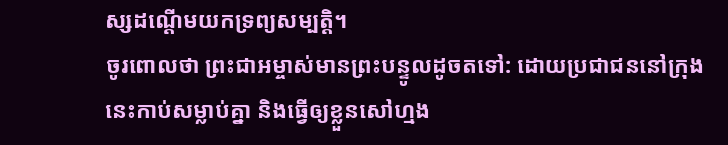ស្សដណ្ដើមយកទ្រព្យសម្បត្តិ។
ចូរពោលថា ព្រះជាអម្ចាស់មានព្រះបន្ទូលដូចតទៅ: ដោយប្រជាជននៅក្រុងនេះកាប់សម្លាប់គ្នា និងធ្វើឲ្យខ្លួនសៅហ្មង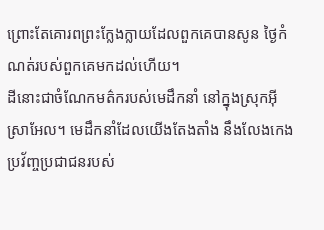ព្រោះតែគោរពព្រះក្លែងក្លាយដែលពួកគេបានសូន ថ្ងៃកំណត់របស់ពួកគេមកដល់ហើយ។
ដីនោះជាចំណែកមត៌ករបស់មេដឹកនាំ នៅក្នុងស្រុកអ៊ីស្រាអែល។ មេដឹកនាំដែលយើងតែងតាំង នឹងលែងកេងប្រវ័ញ្ចប្រជាជនរបស់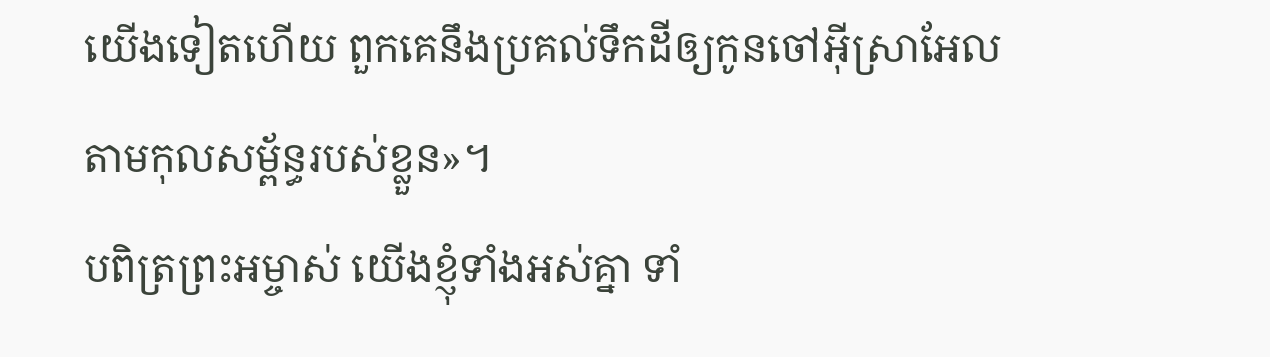យើងទៀតហើយ ពួកគេនឹងប្រគល់ទឹកដីឲ្យកូនចៅអ៊ីស្រាអែលតាមកុលសម្ព័ន្ធរបស់ខ្លួន»។
បពិត្រព្រះអម្ចាស់ យើងខ្ញុំទាំងអស់គ្នា ទាំ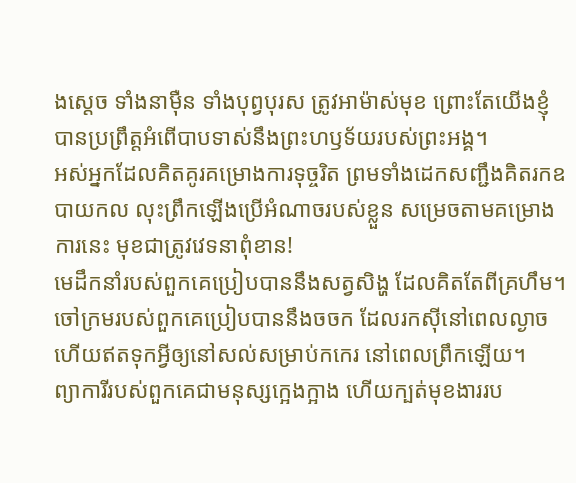ងស្ដេច ទាំងនាម៉ឺន ទាំងបុព្វបុរស ត្រូវអាម៉ាស់មុខ ព្រោះតែយើងខ្ញុំបានប្រព្រឹត្តអំពើបាបទាស់នឹងព្រះហឫទ័យរបស់ព្រះអង្គ។
អស់អ្នកដែលគិតគូរគម្រោងការទុច្ចរិត ព្រមទាំងដេកសញ្ជឹងគិតរកឧបាយកល លុះព្រឹកឡើងប្រើអំណាចរបស់ខ្លួន សម្រេចតាមគម្រោងការនេះ មុខជាត្រូវវេទនាពុំខាន!
មេដឹកនាំរបស់ពួកគេប្រៀបបាននឹងសត្វសិង្ហ ដែលគិតតែពីគ្រហឹម។ ចៅក្រមរបស់ពួកគេប្រៀបបាននឹងចចក ដែលរកស៊ីនៅពេលល្ងាច ហើយឥតទុកអ្វីឲ្យនៅសល់សម្រាប់កកេរ នៅពេលព្រឹកឡើយ។
ព្យាការីរបស់ពួកគេជាមនុស្សក្អេងក្អាង ហើយក្បត់មុខងាររប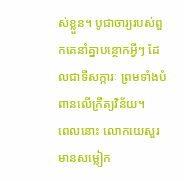ស់ខ្លួន។ បូជាចារ្យរបស់ពួកគេនាំគ្នាបន្ថោកអ្វីៗ ដែលជាទីសក្ការៈ ព្រមទាំងបំពានលើក្រឹត្យវិន័យ។
ពេលនោះ លោកយេសួរមានសម្លៀក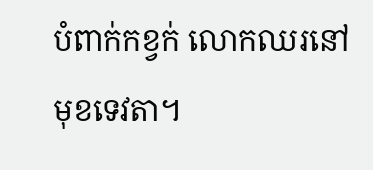បំពាក់កខ្វក់ លោកឈរនៅមុខទេវតា។